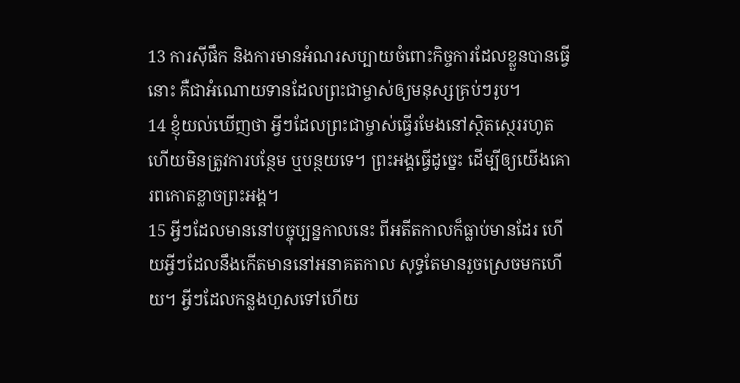13 ការស៊ីផឹក និងការមានអំណរសប្បាយចំពោះកិច្ចការដែលខ្លួនបានធ្វើនោះ គឺជាអំណោយទានដែលព្រះជាម្ចាស់ឲ្យមនុស្សគ្រប់ៗរូប។
14 ខ្ញុំយល់ឃើញថា អ្វីៗដែលព្រះជាម្ចាស់ធ្វើរមែងនៅស្ថិតស្ថេររហូត ហើយមិនត្រូវការបន្ថែម ឬបន្ថយទេ។ ព្រះអង្គធ្វើដូច្នេះ ដើម្បីឲ្យយើងគោរពកោតខ្លាចព្រះអង្គ។
15 អ្វីៗដែលមាននៅបច្ចុប្បន្នកាលនេះ ពីអតីតកាលក៏ធ្លាប់មានដែរ ហើយអ្វីៗដែលនឹងកើតមាននៅអនាគតកាល សុទ្ធតែមានរួចស្រេចមកហើយ។ អ្វីៗដែលកន្លងហួសទៅហើយ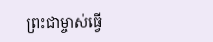ព្រះជាម្ចាស់ធ្វើ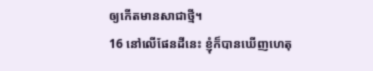ឲ្យកើតមានសាជាថ្មី។
16 នៅលើផែនដីនេះ ខ្ញុំក៏បានឃើញហេតុ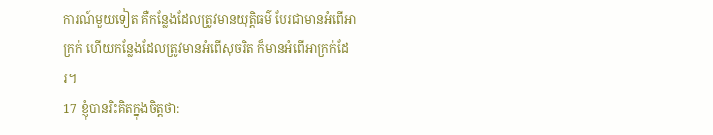ការណ៍មួយទៀត គឺកន្លែងដែលត្រូវមានយុត្តិធម៌ បែរជាមានអំពើអាក្រក់ ហើយកន្លែងដែលត្រូវមានអំពើសុចរិត ក៏មានអំពើអាក្រក់ដែរ។
17 ខ្ញុំបានរិះគិតក្នុងចិត្តថា: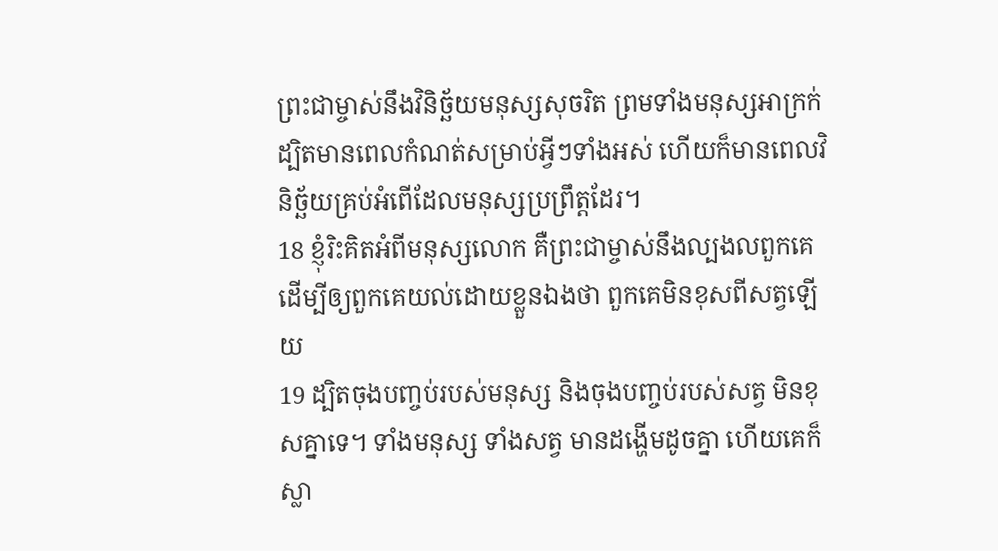ព្រះជាម្ចាស់នឹងវិនិច្ឆ័យមនុស្សសុចរិត ព្រមទាំងមនុស្សអាក្រក់ ដ្បិតមានពេលកំណត់សម្រាប់អ្វីៗទាំងអស់ ហើយក៏មានពេលវិនិច្ឆ័យគ្រប់អំពើដែលមនុស្សប្រព្រឹត្តដែរ។
18 ខ្ញុំរិះគិតអំពីមនុស្សលោក គឺព្រះជាម្ចាស់នឹងល្បងលពួកគេ ដើម្បីឲ្យពួកគេយល់ដោយខ្លួនឯងថា ពួកគេមិនខុសពីសត្វឡើយ
19 ដ្បិតចុងបញ្ចប់របស់មនុស្ស និងចុងបញ្ចប់របស់សត្វ មិនខុសគ្នាទេ។ ទាំងមនុស្ស ទាំងសត្វ មានដង្ហើមដូចគ្នា ហើយគេក៏ស្លា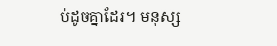ប់ដូចគ្នាដែរ។ មនុស្ស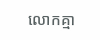លោកគ្មា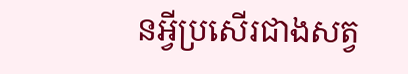នអ្វីប្រសើរជាងសត្វ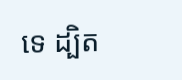ទេ ដ្បិត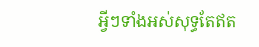អ្វីៗទាំងអស់សុទ្ធតែឥត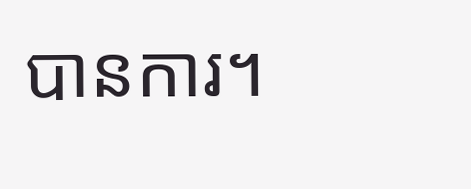បានការ។